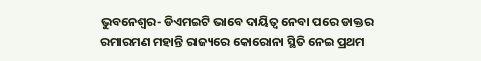ଭୁବନେଶ୍ୱର- ଡିଏମଇଟି ଭାବେ ଦାୟିତ୍ୱ ନେବା ପରେ ଡାକ୍ତର ରମାରମଣ ମହାନ୍ତି ରାଜ୍ୟରେ କୋରୋନା ସ୍ଥିତି ନେଇ ପ୍ରଥମ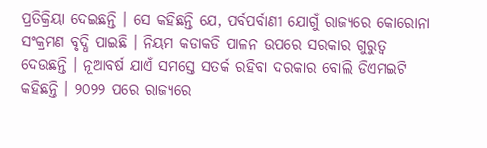ପ୍ରତିକ୍ରିୟା ଦେଇଛନ୍ତି । ସେ କହିଛନ୍ତି ଯେ, ପର୍ବପର୍ବାଣୀ ଯୋଗୁଁ ରାଜ୍ୟରେ କୋରୋନା ସଂକ୍ରମଣ ବୃଦ୍ଧି ପାଇଛି । ନିୟମ କଡାକଡି ପାଳନ ଉପରେ ସରକାର ଗୁରୁତ୍ୱ ଦେଉଛନ୍ତି । ନୂଆବର୍ଷ ଯାଏଁ ସମସ୍ତେ ସତର୍କ ରହିବା ଦରକାର ବୋଲି ଡିଏମଇଟି କହିଛନ୍ତି । ୨୦୨୨ ପରେ ରାଜ୍ୟରେ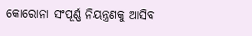କୋରୋନା ସଂପୂର୍ଣ୍ଣ ନିୟନ୍ତ୍ରଣକୁ ଆସିବ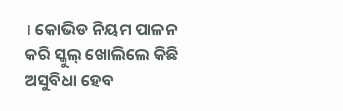। କୋଭିଡ ନିୟମ ପାଳନ କରି ସ୍କୁଲ୍ ଖୋଲିଲେ କିଛି ଅସୁବିଧା ହେବ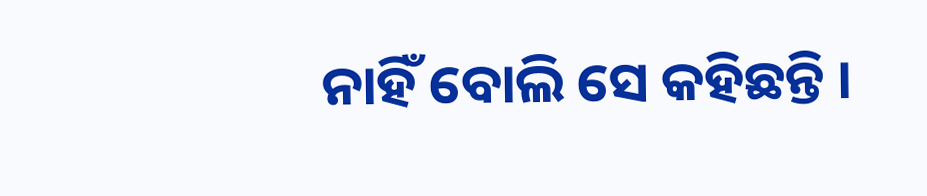ନାହିଁ ବୋଲି ସେ କହିଛନ୍ତି ।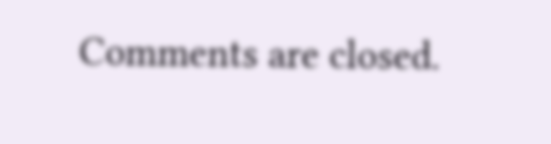Comments are closed.